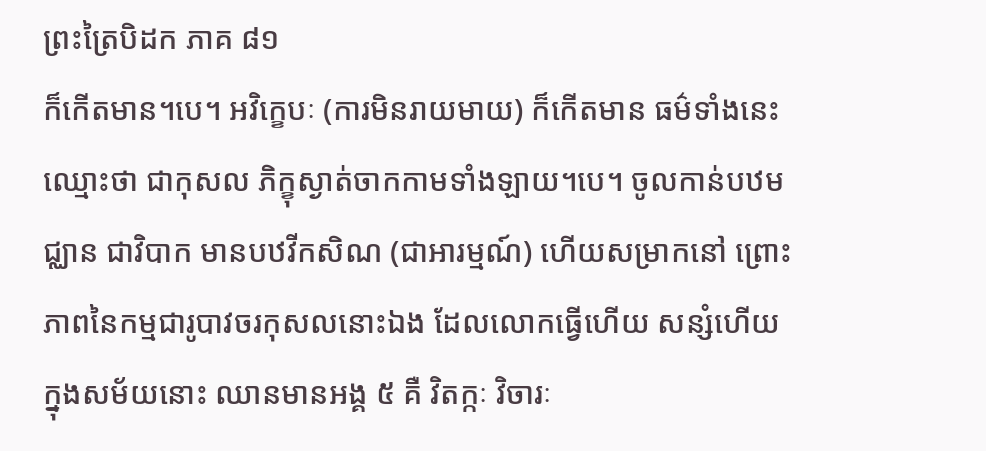ព្រះត្រៃបិដក ភាគ ៨១
ក៏កើតមាន។បេ។ អវិក្ខេបៈ (ការមិនរាយមាយ) ក៏កើតមាន ធម៌ទាំងនេះ ឈ្មោះថា ជាកុសល ភិក្ខុស្ងាត់ចាកកាមទាំងឡាយ។បេ។ ចូលកាន់បឋមជ្ឈាន ជាវិបាក មានបឋវីកសិណ (ជាអារម្មណ៍) ហើយសម្រាកនៅ ព្រោះភាពនៃកម្មជារូបាវចរកុសលនោះឯង ដែលលោកធ្វើហើយ សន្សំហើយ ក្នុងសម័យនោះ ឈានមានអង្គ ៥ គឺ វិតក្កៈ វិចារៈ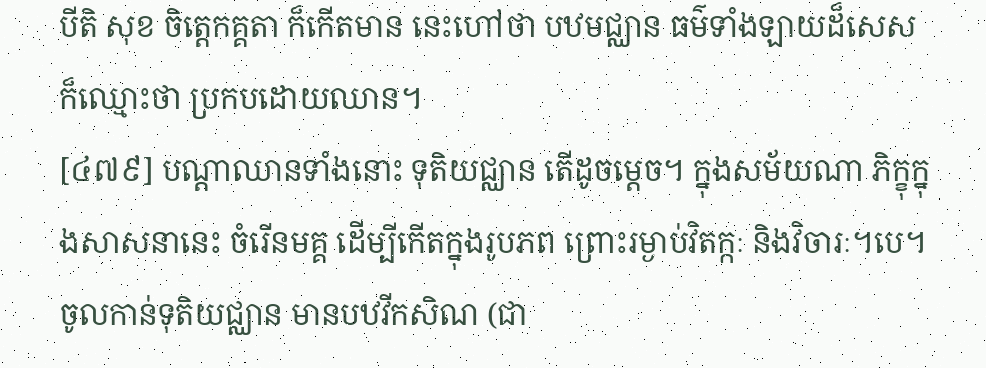បីតិ សុខ ចិត្តេកគ្គតា ក៏កើតមាន នេះហៅថា បឋមជ្ឈាន ធម៌ទាំងឡាយដ៏សេស ក៏ឈ្មោះថា ប្រកបដោយឈាន។
[៤៧៩] បណ្តាឈានទាំងនោះ ទុតិយជ្ឈាន តើដូចម្តេច។ ក្នុងសម័យណា ភិក្ខុក្នុងសាសនានេះ ចំរើនមគ្គ ដើម្បីកើតក្នុងរូបភព ព្រោះរម្ងាប់វិតក្កៈ និងវិចារៈ។បេ។ ចូលកាន់ទុតិយជ្ឈាន មានបឋវីកសិណ (ជា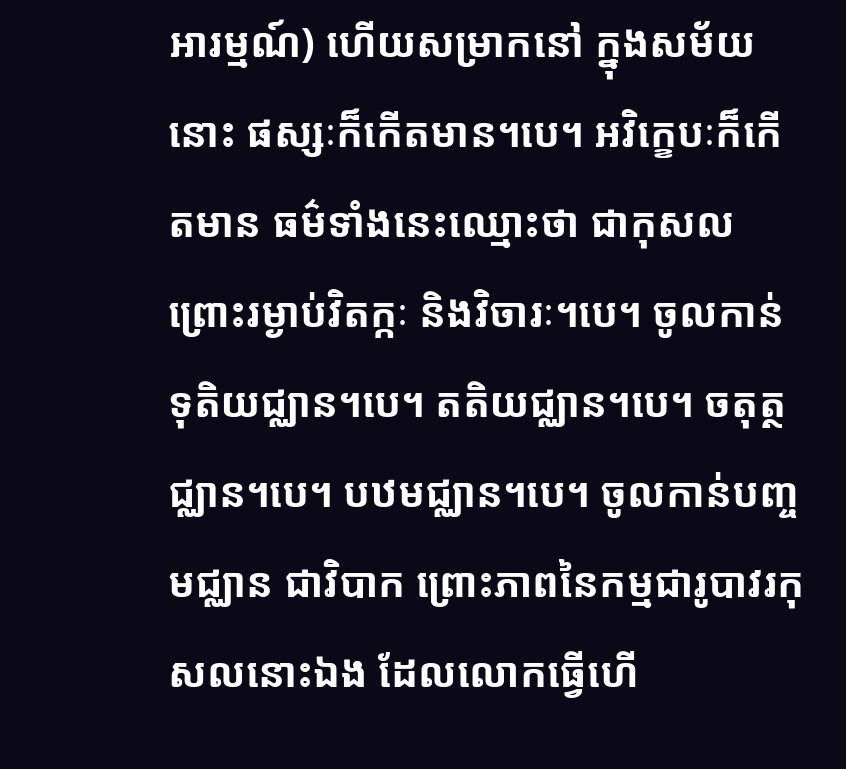អារម្មណ៍) ហើយសម្រាកនៅ ក្នុងសម័យនោះ ផស្សៈក៏កើតមាន។បេ។ អវិក្ខេបៈក៏កើតមាន ធម៌ទាំងនេះឈ្មោះថា ជាកុសល ព្រោះរម្ងាប់វិតក្កៈ និងវិចារៈ។បេ។ ចូលកាន់ទុតិយជ្ឈាន។បេ។ តតិយជ្ឈាន។បេ។ ចតុត្ថជ្ឈាន។បេ។ បឋមជ្ឈាន។បេ។ ចូលកាន់បញ្ចមជ្ឈាន ជាវិបាក ព្រោះភាពនៃកម្មជារូបាវរកុសលនោះឯង ដែលលោកធ្វើហើ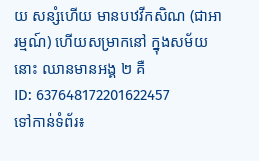យ សន្សំហើយ មានបឋវីកសិណ (ជាអារម្មណ៍) ហើយសម្រាកនៅ ក្នុងសម័យនោះ ឈានមានអង្គ ២ គឺ
ID: 637648172201622457
ទៅកាន់ទំព័រ៖